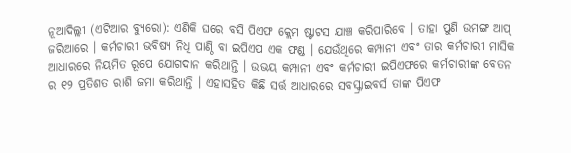ନୂଆଦିଲ୍ଲୀ (ଏଟିଆର ବ୍ୟୁରୋ): ଏଣିକି ଘରେ ବସି ପିଏଫ କ୍ଲେମ ଷ୍ଟାଟସ ଯାଞ୍ଚ କରିପାରିବେ । ତାହା ପୁଣି ଉମଙ୍ଗ ଆପ୍ ଜରିଆରେ । କର୍ମଚାରୀ ଭବିଷ୍ୟ ନିଧି ପାଣ୍ଠି ବା ଇପିଏପ ଏକ ଫଣ୍ଡ । ଯେଉଁଥିରେ କମ୍ପାନୀ ଏବଂ ତାର କର୍ମଚାରୀ ମାସିକ ଆଧାରରେ ନିୟମିତ ରୂପେ ଯୋଗଦାନ କରିଥାନ୍ତି । ଉଭୟ କମ୍ପାନୀ ଏବଂ କର୍ମଚାରୀ ଇପିଏଫରେ କର୍ମଚାରୀଙ୍କ ବେତନ ର ୧୨ ପ୍ରତିଶତ ରାଶି ଜମା କରିଥାନ୍ତି । ଏହାସହିତ କିଛି ସର୍ତ୍ତ ଆଧାରରେ ସବସ୍କ୍ରାଇବର୍ସ ତାଙ୍କ ପିଏଫ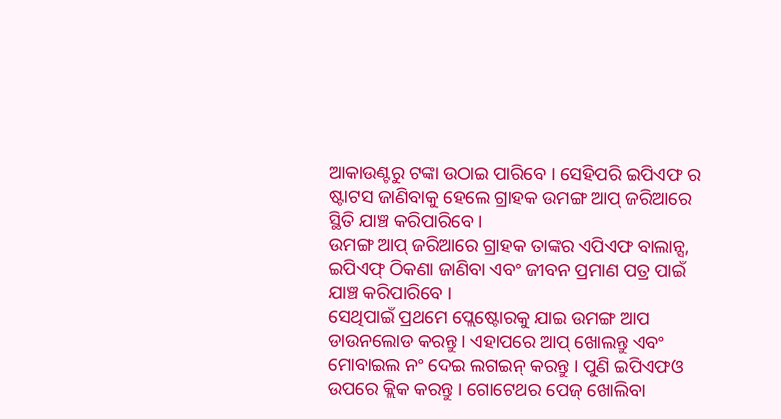ଆକାଉଣ୍ଟରୁ ଟଙ୍କା ଉଠାଇ ପାରିବେ । ସେହିପରି ଇପିଏଫ ର ଷ୍ଟାଟସ ଜାଣିବାକୁ ହେଲେ ଗ୍ରାହକ ଉମଙ୍ଗ ଆପ୍ ଜରିଆରେ ସ୍ଥିତି ଯାଞ୍ଚ କରିପାରିବେ ।
ଉମଙ୍ଗ ଆପ୍ ଜରିଆରେ ଗ୍ରାହକ ତାଙ୍କର ଏପିଏଫ ବାଲାନ୍ସ, ଇପିଏଫ୍ ଠିକଣା ଜାଣିବା ଏବଂ ଜୀବନ ପ୍ରମାଣ ପତ୍ର ପାଇଁ ଯାଞ୍ଚ କରିପାରିବେ ।
ସେଥିପାଇଁ ପ୍ରଥମେ ପ୍ଲେଷ୍ଟୋରକୁ ଯାଇ ଉମଙ୍ଗ ଆପ ଡାଉନଲୋଡ କରନ୍ତୁ । ଏହାପରେ ଆପ୍ ଖୋଲନ୍ତୁ ଏବଂ ମୋବାଇଲ ନଂ ଦେଇ ଲଗଇନ୍ କରନ୍ତୁ । ପୁଣି ଇପିଏଫଓ ଉପରେ କ୍ଲିକ କରନ୍ତୁ । ଗୋଟେଥର ପେଜ୍ ଖୋଲିବା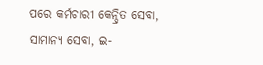ପରେ କର୍ମଚାରୀ କେନ୍ଦ୍ରିତ ସେବା, ସାମାନ୍ୟ ସେବା, ଇ-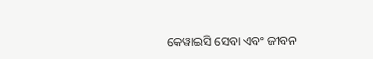କେୱାଇସି ସେବା ଏବଂ ଜୀବନ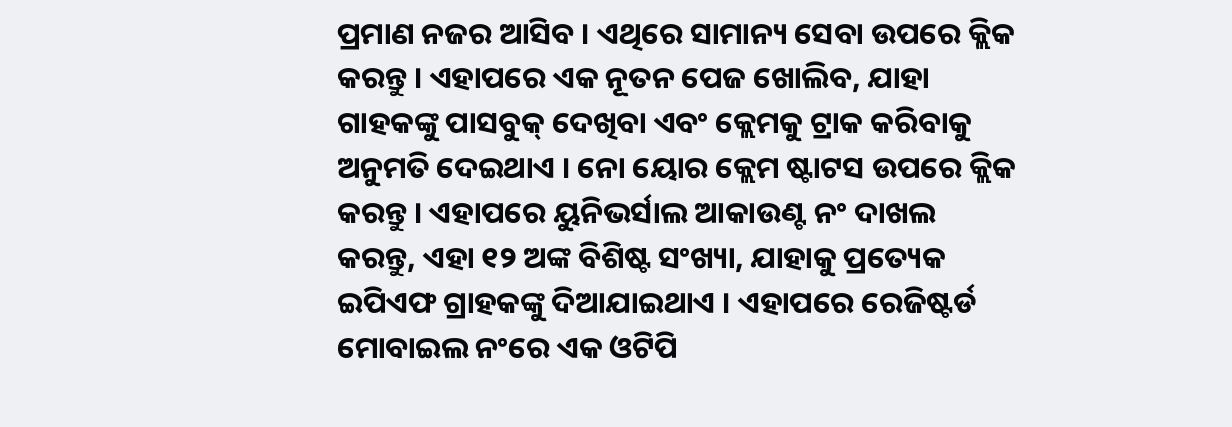ପ୍ରମାଣ ନଜର ଆସିବ । ଏଥିରେ ସାମାନ୍ୟ ସେବା ଉପରେ କ୍ଲିକ କରନ୍ତୁ । ଏହାପରେ ଏକ ନୂତନ ପେଜ ଖୋଲିବ, ଯାହା ଗାହକଙ୍କୁ ପାସବୁକ୍ ଦେଖିବା ଏବଂ କ୍ଲେମକୁ ଟ୍ରାକ କରିବାକୁ ଅନୁମତି ଦେଇଥାଏ । ନୋ ୟୋର କ୍ଲେମ ଷ୍ଟାଟସ ଉପରେ କ୍ଲିକ କରନ୍ତୁ । ଏହାପରେ ୟୁନିଭର୍ସାଲ ଆକାଉଣ୍ଟ ନଂ ଦାଖଲ କରନ୍ତୁ, ଏହା ୧୨ ଅଙ୍କ ବିଶିଷ୍ଟ ସଂଖ୍ୟା, ଯାହାକୁ ପ୍ରତ୍ୟେକ ଇପିଏଫ ଗ୍ରାହକଙ୍କୁ ଦିଆଯାଇଥାଏ । ଏହାପରେ ରେଜିଷ୍ଟର୍ଡ ମୋବାଇଲ ନଂରେ ଏକ ଓଟିପି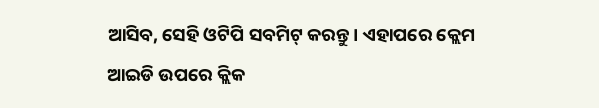ଆସିବ, ସେହି ଓଟିପି ସବମିଟ୍ କରନ୍ତୁ । ଏହାପରେ କ୍ଲେମ ଆଇଡି ଉପରେ କ୍ଲିକ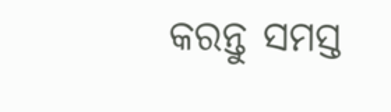କରନ୍ତୁ ସମସ୍ତ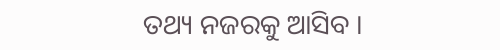ତଥ୍ୟ ନଜରକୁ ଆସିବ ।